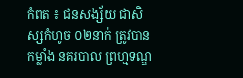កំពត ៖ ជនសង្ស័យ ជាសិស្សកំហូច ០២នាក់ ត្រូវបានកម្លាំង នគរបាល ព្រហ្មទណ្ឌ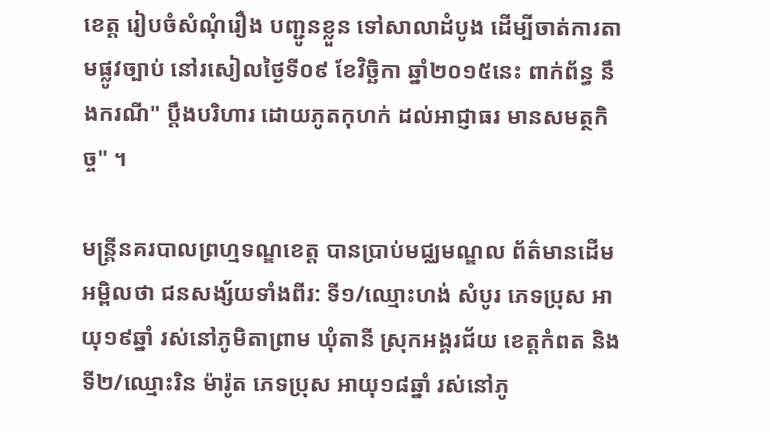ខេត្ត រៀបចំសំណុំរឿង បញ្ជូនខ្លួន ទៅសាលាដំបូង ដើម្បីចាត់ការតាមផ្លូវច្បាប់ នៅរសៀលថ្ងៃទី០៩ ខែវិច្ឆិកា ឆ្នាំ២០១៥នេះ ពាក់ព័ន្ធ នឹងករណី" ប្តឹងបរិហារ ដោយភូតកុហក់ ដល់អាជ្ញាធរ មានសមត្ថកិច្ច" ។

មន្ត្រីនគរបាលព្រហ្មទណ្ឌខេត្ត បានប្រាប់មជ្ឈមណ្ឌល ព័ត៌មានដើមអម្ពិលថា ជនសង្ស័យទាំងពីរ: ទី១/ឈ្មោះហង់ សំបូរ ភេទប្រុស អាយុ១៩ឆ្នាំ រស់នៅភូមិតាព្រាម ឃុំតានី ស្រុកអង្គរជ័យ ខេត្តកំពត និងទី២/ឈ្មោះរិន ម៉ារ៉ូត ភេទប្រុស អាយុ១៨ឆ្នាំ រស់នៅភូ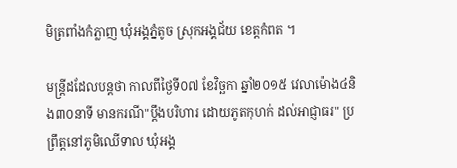មិត្រពាំងកំភ្លាញ ឃុំអង្គភ្នំតូច ស្រុកអង្គជ័យ ខេត្តកំពត ។

មន្ត្រីដដែលបន្តថា កាលពីថ្ងៃទី០៧ ខែវិច្ឆកា ឆ្នាំ២០១៥ វេលាម៉ោង៤និង៣០នាទី មានករណី"ប្តឹងបរិហារ ដោយភូតកុហក់ ដល់អាជ្ញាធរ" ប្រព្រឹត្តនៅភូមិឈើទាល ឃុំអង្គ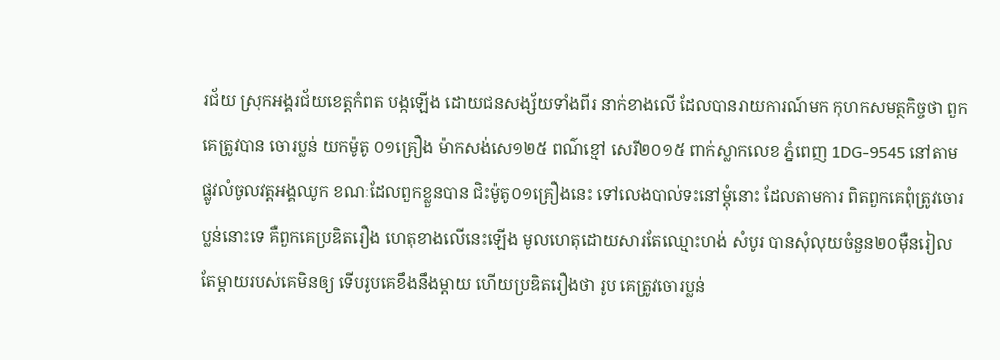រជ័យ ស្រុកអង្គរជ័យខេត្តកំពត បង្កឡើង ដោយជនសង្ស័យទាំងពីរ នាក់ខាងលើ ដែលបានរាយការណ៍មក កុហកសមត្ថកិច្ចថា ពួកគេត្រូវបាន ចោរប្លន់ យកម៉ូតូ ០១គ្រឿង ម៉ាកសង់សេ១២៥ ពណ៌ខ្មៅ សេរី២០១៥ ពាក់ស្លាកលេខ ភ្នំពេញ 1DG-9545 នៅតាម ផ្លូវលំចូលវត្តអង្គឈូក ខណៈដែលពួកខ្លួនបាន ជិះម៉ូតូ០១គ្រឿងនេះ ទៅលេងបាល់ទះនៅម្តុំនោះ ដែលតាមការ ពិតពួកគេពុំត្រូវចោរប្លន់នោះទេ គឺពួកគេប្រឌិតរឿង ហេតុខាងលើនេះឡើង មូលហេតុដោយសារតែឈ្មោះហង់ សំបូរ បានសុំលុយចំនួន២០ម៉ឺនរៀល តែម្តាយរបស់គេមិនឲ្យ ទើបរូបគេខឹងនឹងម្តាយ ហើយប្រឌិតរឿងថា រូប គេត្រូវចោរប្លន់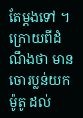តែម្តងទៅ ។ ក្រោយពីដំណឹងថា មានចោរប្លន់យកម៉ូតូ ដល់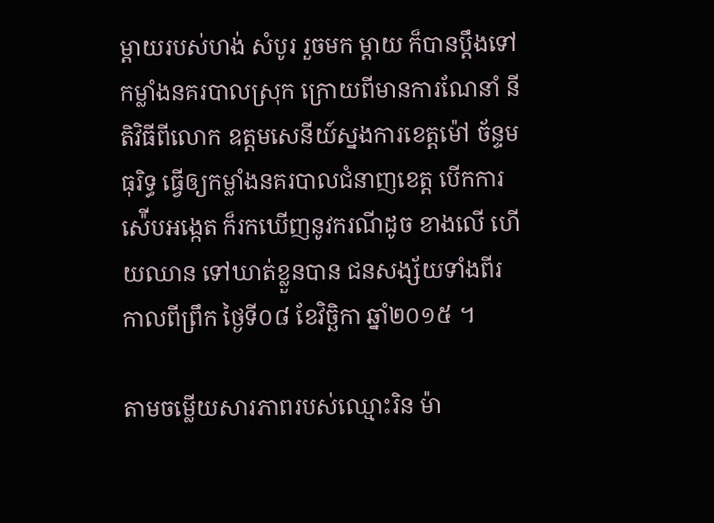ម្តាយរបស់ហង់ សំបូរ រួចមក ម្តាយ ក៏បានប្តឹងទៅកម្លាំងនគរបាលស្រុក ក្រោយពីមានការណែនាំ នីតិវិធីពីលោក ឧត្តមសេនីយ៍ស្នងការខេត្តម៉ៅ ច័ន្ទមធុរិទ្ធ ធ្វើឲ្យកម្លាំងនគរបាលជំនាញខេត្ត បើកការស៉ើបអង្កេត ក៏រកឃើញនូវករណីដូច ខាងលើ ហើយឈាន ទៅឃាត់ខ្លួនបាន ជនសង្ស័យទាំងពីរ កាលពីព្រឹក ថ្ងៃទី០៨ ខែវិច្ឆិកា ឆ្នាំ២០១៥ ។

តាមចម្លើយសារភាពរបស់ឈ្មោះរិន ម៉ា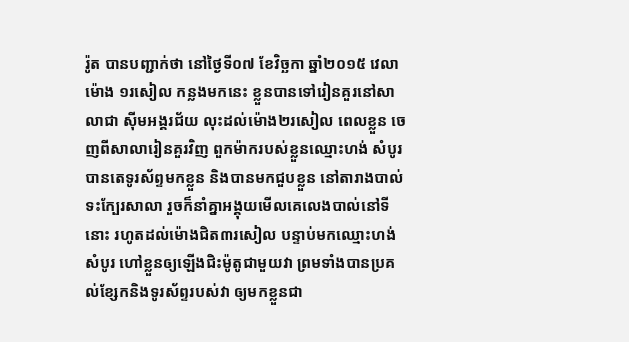រ៉ូត បានបញ្ជាក់ថា នៅថ្ងៃទី០៧ ខែវិច្ឆកា ឆ្នាំ២០១៥ វេលាម៉ោង ១រសៀល កន្លងមកនេះ ខ្លួនបានទៅរៀនគួរនៅសាលាជា ស៊ីមអង្គរជ័យ លុះដល់ម៉ោង២រសៀល ពេលខ្លួន ចេញពីសាលារៀនគួរវិញ ពួកម៉ាករបស់ខ្លួនឈ្មោះហង់ សំបូរ បានតេទូរស័ព្ទមកខ្លួន និងបានមកជួបខ្លួន នៅតារាងបាល់ទះក្បែរសាលា រួចក៏នាំគ្នាអង្គុយមើលគេលេងបាល់នៅទីនោះ រហូតដល់ម៉ោងជិត៣រសៀល បន្ទាប់មកឈ្មោះហង់ សំបូរ ហៅខ្លួនឲ្យឡើងជិះម៉ូតូជាមួយវា ព្រមទាំងបានប្រគល់ខ្សែកនិងទូរស័ព្ទរបស់វា ឲ្យមកខ្លួនជា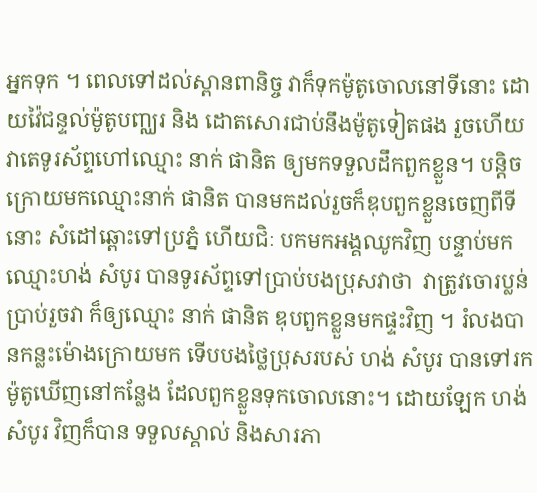អ្នកទុក ។ ពេលទៅដល់ស្ពានពានិច្ច វាក៏ទុកម៉ូតូចោលនៅទីនោះ ដោយវ៉ៃជន្ទល់ម៉ូតូបញ្ឈរ និង ដោតសោរជាប់នឹងម៉ូតូទៀតផង រួចហើយវាតេទូរស័ព្ទហៅឈ្មោះ នាក់ ផានិត ឲ្យមកទទួលដឹកពួកខ្លួន។ បន្តិចក្រោយមកឈ្មោះនាក់ ផានិត បានមកដល់រួចក៏ឌុបពួកខ្លួនចេញពីទីនោះ សំដៅឆ្ពោះទៅប្រភ្នំ ហើយជិៈ បកមកអង្គឈូកវិញ បន្ទាប់មកឈ្មោះហង់ សំបូរ បានទូរស័ព្ទទៅប្រាប់បងប្រុសវាថា  វាត្រូវចោរប្លន់ ប្រាប់រួចវា ក៏ឲ្យឈ្មោះ នាក់ ផានិត ឌុបពួកខ្លួនមកផ្ទះវិញ ។ រំលងបានកន្លះម៉ោងក្រោយមក ទើបបងថ្លៃប្រុសរបស់ ហង់ សំបូរ បានទៅរកម៉ូតូឃើញនៅកន្លែង ដែលពួកខ្លួនទុកចោលនោះ។ ដោយឡែក ហង់ សំបូរ វិញក៏បាន ទទួលស្គាល់ និងសារភា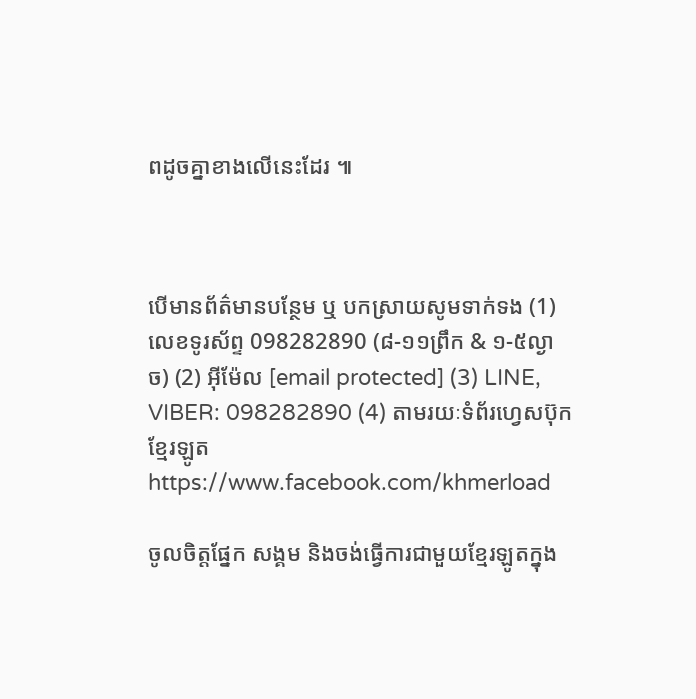ពដូចគ្នាខាងលើនេះដែរ ៕



បើមានព័ត៌មានបន្ថែម ឬ បកស្រាយសូមទាក់ទង (1) លេខទូរស័ព្ទ 098282890 (៨-១១ព្រឹក & ១-៥ល្ងាច) (2) អ៊ីម៉ែល [email protected] (3) LINE, VIBER: 098282890 (4) តាមរយៈទំព័រហ្វេសប៊ុកខ្មែរឡូត https://www.facebook.com/khmerload

ចូលចិត្តផ្នែក សង្គម និងចង់ធ្វើការជាមួយខ្មែរឡូតក្នុង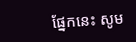ផ្នែកនេះ សូម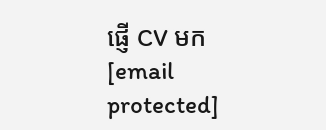ផ្ញើ CV មក [email protected]